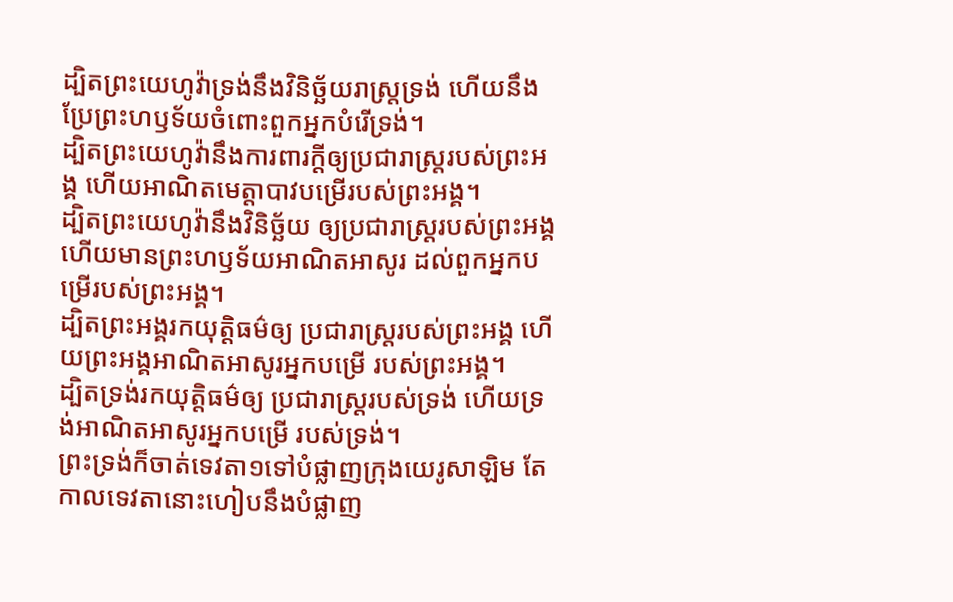ដ្បិតព្រះយេហូវ៉ាទ្រង់នឹងវិនិច្ឆ័យរាស្ត្រទ្រង់ ហើយនឹងប្រែព្រះហឫទ័យចំពោះពួកអ្នកបំរើទ្រង់។
ដ្បិតព្រះយេហូវ៉ានឹងការពារក្ដីឲ្យប្រជារាស្ត្ររបស់ព្រះអង្គ ហើយអាណិតមេត្តាបាវបម្រើរបស់ព្រះអង្គ។
ដ្បិតព្រះយេហូវ៉ានឹងវិនិច្ឆ័យ ឲ្យប្រជារាស្ត្ររបស់ព្រះអង្គ ហើយមានព្រះហឫទ័យអាណិតអាសូរ ដល់ពួកអ្នកបម្រើរបស់ព្រះអង្គ។
ដ្បិតព្រះអង្គរកយុត្តិធម៌ឲ្យ ប្រជារាស្ត្ររបស់ព្រះអង្គ ហើយព្រះអង្គអាណិតអាសូរអ្នកបម្រើ របស់ព្រះអង្គ។
ដ្បិតទ្រង់រកយុត្តិធម៌ឲ្យ ប្រជារាស្ត្ររបស់ទ្រង់ ហើយទ្រង់អាណិតអាសូរអ្នកបម្រើ របស់ទ្រង់។
ព្រះទ្រង់ក៏ចាត់ទេវតា១ទៅបំផ្លាញក្រុងយេរូសាឡិម តែកាលទេវតានោះហៀបនឹងបំផ្លាញ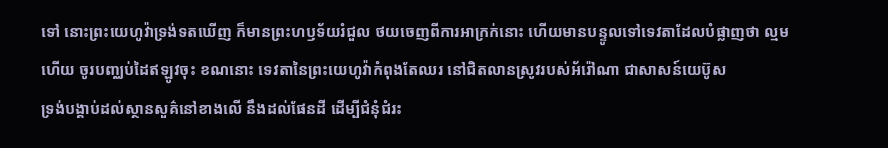ទៅ នោះព្រះយេហូវ៉ាទ្រង់ទតឃើញ ក៏មានព្រះហឫទ័យរំជួល ថយចេញពីការអាក្រក់នោះ ហើយមានបន្ទូលទៅទេវតាដែលបំផ្លាញថា ល្មមហើយ ចូរបញ្ឈប់ដៃឥឡូវចុះ ខណនោះ ទេវតានៃព្រះយេហូវ៉ាកំពុងតែឈរ នៅជិតលានស្រូវរបស់អ័រ៉ៅណា ជាសាសន៍យេប៊ូស
ទ្រង់បង្គាប់ដល់ស្ថានសួគ៌នៅខាងលើ នឹងដល់ផែនដី ដើម្បីជំនុំជំរះ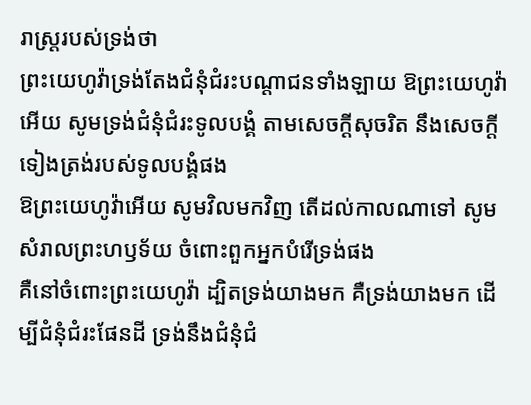រាស្ត្ររបស់ទ្រង់ថា
ព្រះយេហូវ៉ាទ្រង់តែងជំនុំជំរះបណ្តាជនទាំងឡាយ ឱព្រះយេហូវ៉ាអើយ សូមទ្រង់ជំនុំជំរះទូលបង្គំ តាមសេចក្ដីសុចរិត នឹងសេចក្ដីទៀងត្រង់របស់ទូលបង្គំផង
ឱព្រះយេហូវ៉ាអើយ សូមវិលមកវិញ តើដល់កាលណាទៅ សូមសំរាលព្រះហឫទ័យ ចំពោះពួកអ្នកបំរើទ្រង់ផង
គឺនៅចំពោះព្រះយេហូវ៉ា ដ្បិតទ្រង់យាងមក គឺទ្រង់យាងមក ដើម្បីជំនុំជំរះផែនដី ទ្រង់នឹងជំនុំជំ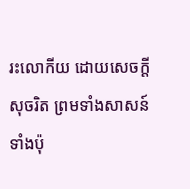រះលោកីយ ដោយសេចក្ដីសុចរិត ព្រមទាំងសាសន៍ទាំងប៉ុ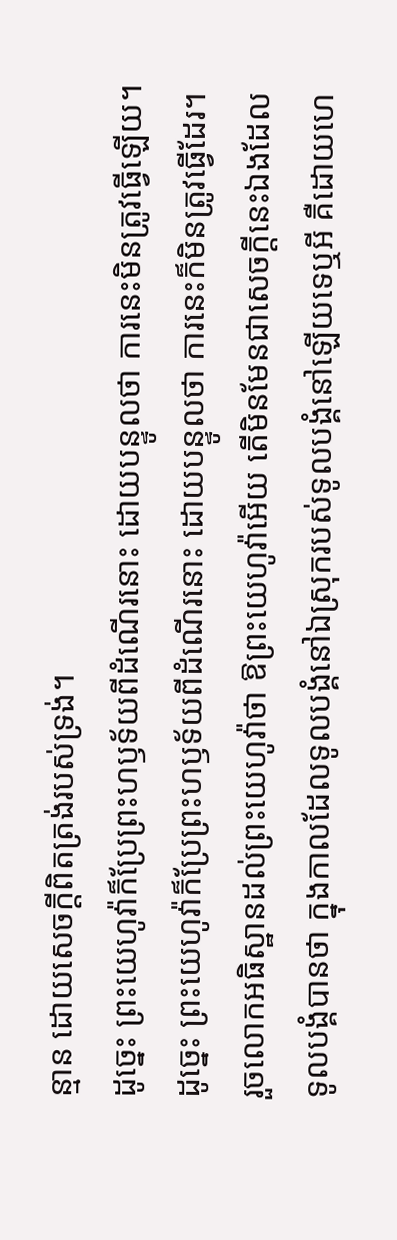ន្មាន ដោយសេចក្ដីពិតត្រង់របស់ទ្រង់។
ដូច្នេះ ព្រះយេហូវ៉ាក៏ប្រែព្រះហឫទ័យពីដំណើរនោះ ដោយបន្ទូលថា ការនេះមិនត្រូវធ្វើឡើយ។
ដូច្នេះ ព្រះយេហូវ៉ាក៏ប្រែព្រះហឫទ័យពីដំណើរនោះ ដោយបន្ទូលថា ការនេះក៏មិនត្រូវធ្វើដែរ។
រួចលោកអធិស្ឋានដល់ព្រះយេហូវ៉ាថា ឱព្រះយេហូវ៉ាអើយ តើមិនមែនជាសេចក្ដីនេះឯងដែលទូលបង្គំបានថា ក្នុងកាលដែលទូលបង្គំនៅឯស្រុករបស់ទូលបង្គំនៅឡើយទេឬអី គឺដោយហេ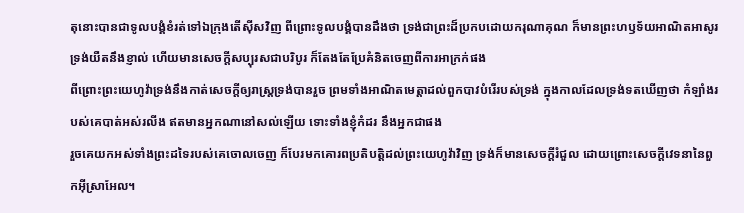តុនោះបានជាទូលបង្គំខំរត់ទៅឯក្រុងតើស៊ីសវិញ ពីព្រោះទូលបង្គំបានដឹងថា ទ្រង់ជាព្រះដ៏ប្រកបដោយករុណាគុណ ក៏មានព្រះហឫទ័យអាណិតអាសូរ ទ្រង់យឺតនឹងខ្ញាល់ ហើយមានសេចក្ដីសប្បុរសជាបរិបូរ ក៏តែងតែប្រែគំនិតចេញពីការអាក្រក់ផង
ពីព្រោះព្រះយេហូវ៉ាទ្រង់នឹងកាត់សេចក្ដីឲ្យរាស្ត្រទ្រង់បានរួច ព្រមទាំងអាណិតមេត្តាដល់ពួកបាវបំរើរបស់ទ្រង់ ក្នុងកាលដែលទ្រង់ទតឃើញថា កំឡាំងរបស់គេបាត់អស់រលីង ឥតមានអ្នកណានៅសល់ឡើយ ទោះទាំងខ្ញុំកំដរ នឹងអ្នកជាផង
រួចគេយកអស់ទាំងព្រះដទៃរបស់គេចោលចេញ ក៏បែរមកគោរពប្រតិបត្តិដល់ព្រះយេហូវ៉ាវិញ ទ្រង់ក៏មានសេចក្ដីរំជួល ដោយព្រោះសេចក្ដីវេទនានៃពួកអ៊ីស្រាអែល។